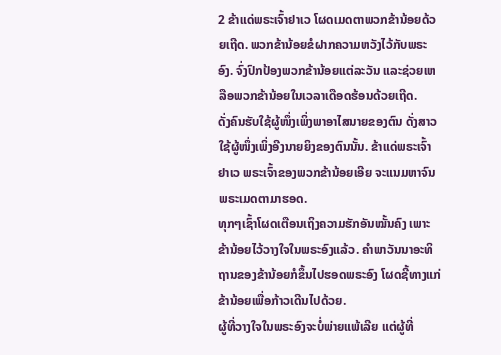2 ຂ້າແດ່ພຣະເຈົ້າຢາເວ ໂຜດເມດຕາພວກຂ້ານ້ອຍດ້ວຍເຖີດ. ພວກຂ້ານ້ອຍຂໍຝາກຄວາມຫວັງໄວ້ກັບພຣະອົງ. ຈົ່ງປົກປ້ອງພວກຂ້ານ້ອຍແຕ່ລະວັນ ແລະຊ່ວຍເຫລືອພວກຂ້ານ້ອຍໃນເວລາເດືອດຮ້ອນດ້ວຍເຖີດ.
ດັ່ງຄົນຮັບໃຊ້ຜູ້ໜຶ່ງເພິ່ງພາອາໄສນາຍຂອງຕົນ ດັ່ງສາວໃຊ້ຜູ້ໜຶ່ງເພິ່ງອີງນາຍຍິງຂອງຕົນນັ້ນ. ຂ້າແດ່ພຣະເຈົ້າຢາເວ ພຣະເຈົ້າຂອງພວກຂ້ານ້ອຍເອີຍ ຈະແນມຫາຈົນພຣະເມດຕາມາຮອດ.
ທຸກໆເຊົ້າໂຜດເຕືອນເຖິງຄວາມຮັກອັນໝັ້ນຄົງ ເພາະຂ້ານ້ອຍໄວ້ວາງໃຈໃນພຣະອົງແລ້ວ. ຄຳພາວັນນາອະທິຖານຂອງຂ້ານ້ອຍກໍຂຶ້ນໄປຮອດພຣະອົງ ໂຜດຊີ້ທາງແກ່ຂ້ານ້ອຍເພື່ອກ້າວເດີນໄປດ້ວຍ.
ຜູ້ທີ່ວາງໃຈໃນພຣະອົງຈະບໍ່ພ່າຍແພ້ເລີຍ ແຕ່ຜູ້ທີ່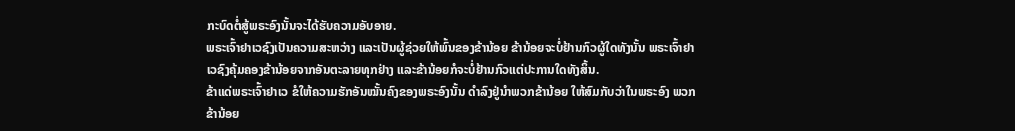ກະບົດຕໍ່ສູ້ພຣະອົງນັ້ນຈະໄດ້ຮັບຄວາມອັບອາຍ.
ພຣະເຈົ້າຢາເວຊົງເປັນຄວາມສະຫວ່າງ ແລະເປັນຜູ້ຊ່ວຍໃຫ້ພົ້ນຂອງຂ້ານ້ອຍ ຂ້ານ້ອຍຈະບໍ່ຢ້ານກົວຜູ້ໃດທັງນັ້ນ ພຣະເຈົ້າຢາເວຊົງຄຸ້ມຄອງຂ້ານ້ອຍຈາກອັນຕະລາຍທຸກຢ່າງ ແລະຂ້ານ້ອຍກໍຈະບໍ່ຢ້ານກົວແຕ່ປະການໃດທັງສິ້ນ.
ຂ້າແດ່ພຣະເຈົ້າຢາເວ ຂໍໃຫ້ຄວາມຮັກອັນໝັ້ນຄົງຂອງພຣະອົງນັ້ນ ດຳລົງຢູ່ນຳພວກຂ້ານ້ອຍ ໃຫ້ສົມກັບວ່າໃນພຣະອົງ ພວກຂ້ານ້ອຍ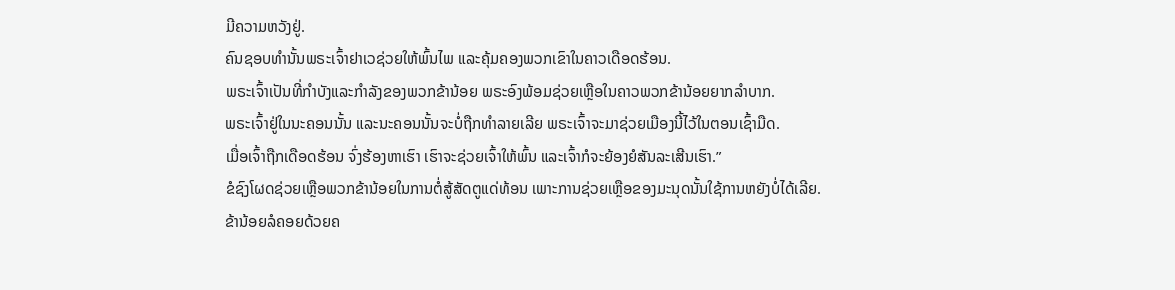ມີຄວາມຫວັງຢູ່.
ຄົນຊອບທຳນັ້ນພຣະເຈົ້າຢາເວຊ່ວຍໃຫ້ພົ້ນໄພ ແລະຄຸ້ມຄອງພວກເຂົາໃນຄາວເດືອດຮ້ອນ.
ພຣະເຈົ້າເປັນທີ່ກຳບັງແລະກຳລັງຂອງພວກຂ້ານ້ອຍ ພຣະອົງພ້ອມຊ່ວຍເຫຼືອໃນຄາວພວກຂ້ານ້ອຍຍາກລຳບາກ.
ພຣະເຈົ້າຢູ່ໃນນະຄອນນັ້ນ ແລະນະຄອນນັ້ນຈະບໍ່ຖືກທຳລາຍເລີຍ ພຣະເຈົ້າຈະມາຊ່ວຍເມືອງນີ້ໄວ້ໃນຕອນເຊົ້າມືດ.
ເມື່ອເຈົ້າຖືກເດືອດຮ້ອນ ຈົ່ງຮ້ອງຫາເຮົາ ເຮົາຈະຊ່ວຍເຈົ້າໃຫ້ພົ້ນ ແລະເຈົ້າກໍຈະຍ້ອງຍໍສັນລະເສີນເຮົາ.”
ຂໍຊົງໂຜດຊ່ວຍເຫຼືອພວກຂ້ານ້ອຍໃນການຕໍ່ສູ້ສັດຕູແດ່ທ້ອນ ເພາະການຊ່ວຍເຫຼືອຂອງມະນຸດນັ້ນໃຊ້ການຫຍັງບໍ່ໄດ້ເລີຍ.
ຂ້ານ້ອຍລໍຄອຍດ້ວຍຄ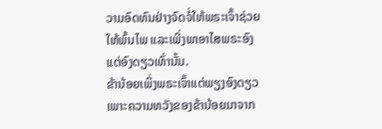ວາມອົດທົນຢ່າງຈົດຈໍ່ໃຫ້ພຣະເຈົ້າຊ່ວຍໃຫ້ພົ້ນໄພ ແລະເພິ່ງພາອາໄສພຣະອົງແຕ່ອົງດຽວເທົ່ານັ້ນ.
ຂ້ານ້ອຍເພິ່ງພຣະເຈົ້າແຕ່ພຽງອົງດຽວ ເພາະຄວາມຫວັງຂອງຂ້ານ້ອຍມາຈາກ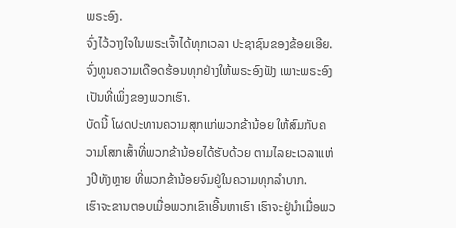ພຣະອົງ.
ຈົ່ງໄວ້ວາງໃຈໃນພຣະເຈົ້າໄດ້ທຸກເວລາ ປະຊາຊົນຂອງຂ້ອຍເອີຍ. ຈົ່ງທູນຄວາມເດືອດຮ້ອນທຸກຢ່າງໃຫ້ພຣະອົງຟັງ ເພາະພຣະອົງເປັນທີ່ເພິ່ງຂອງພວກເຮົາ.
ບັດນີ້ ໂຜດປະທານຄວາມສຸກແກ່ພວກຂ້ານ້ອຍ ໃຫ້ສົມກັບຄວາມໂສກເສົ້າທີ່ພວກຂ້ານ້ອຍໄດ້ຮັບດ້ວຍ ຕາມໄລຍະເວລາແຫ່ງປີທັງຫຼາຍ ທີ່ພວກຂ້ານ້ອຍຈົມຢູ່ໃນຄວາມທຸກລຳບາກ.
ເຮົາຈະຂານຕອບເມື່ອພວກເຂົາເອີ້ນຫາເຮົາ ເຮົາຈະຢູ່ນຳເມື່ອພວ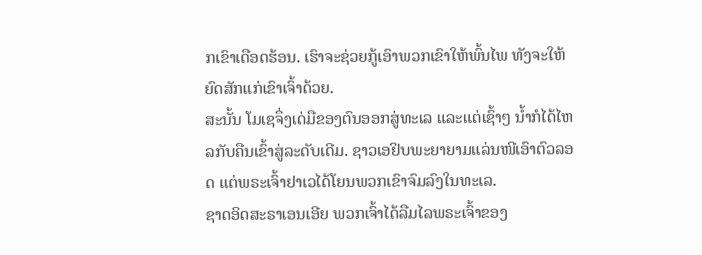ກເຂົາເດືອດຮ້ອນ. ເຮົາຈະຊ່ວຍກູ້ເອົາພວກເຂົາໃຫ້ພົ້ນໄພ ທັງຈະໃຫ້ຍົດສັກແກ່ເຂົາເຈົ້າດ້ວຍ.
ສະນັ້ນ ໂມເຊຈຶ່ງເດ່ມືຂອງຕົນອອກສູ່ທະເລ ແລະແຕ່ເຊົ້າໆ ນໍ້າກໍໄດ້ໄຫລກັບຄືນເຂົ້າສູ່ລະດັບເດີມ. ຊາວເອຢິບພະຍາຍາມແລ່ນໜີເອົາຕົວລອດ ແຕ່ພຣະເຈົ້າຢາເວໄດ້ໂຍນພວກເຂົາຈົມລົງໃນທະເລ.
ຊາດອິດສະຣາເອນເອີຍ ພວກເຈົ້າໄດ້ລືມໄລພຣະເຈົ້າຂອງ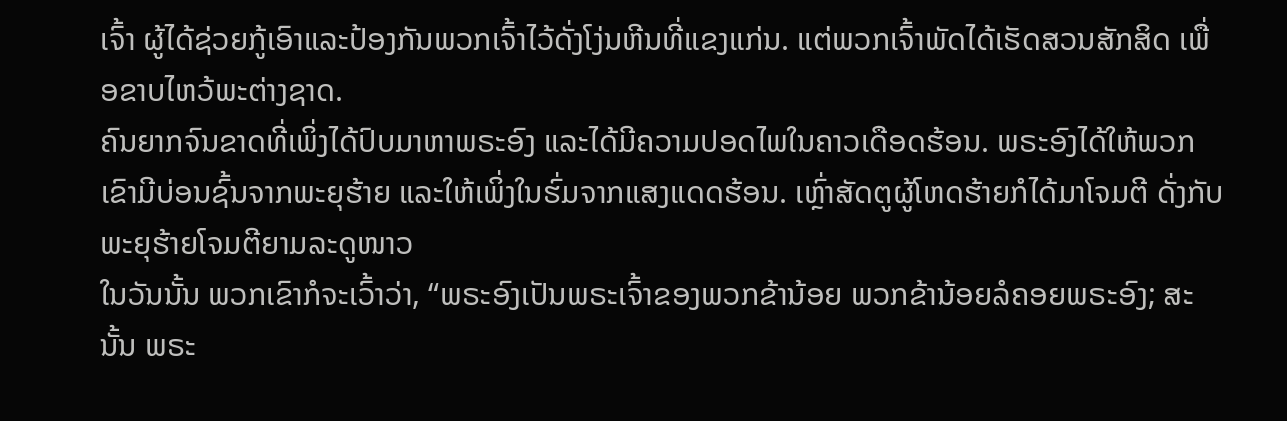ເຈົ້າ ຜູ້ໄດ້ຊ່ວຍກູ້ເອົາແລະປ້ອງກັນພວກເຈົ້າໄວ້ດັ່ງໂງ່ນຫີນທີ່ແຂງແກ່ນ. ແຕ່ພວກເຈົ້າພັດໄດ້ເຮັດສວນສັກສິດ ເພື່ອຂາບໄຫວ້ພະຕ່າງຊາດ.
ຄົນຍາກຈົນຂາດທີ່ເພິ່ງໄດ້ປົບມາຫາພຣະອົງ ແລະໄດ້ມີຄວາມປອດໄພໃນຄາວເດືອດຮ້ອນ. ພຣະອົງໄດ້ໃຫ້ພວກເຂົາມີບ່ອນຊົ້ນຈາກພະຍຸຮ້າຍ ແລະໃຫ້ເພິ່ງໃນຮົ່ມຈາກແສງແດດຮ້ອນ. ເຫຼົ່າສັດຕູຜູ້ໂຫດຮ້າຍກໍໄດ້ມາໂຈມຕີ ດັ່ງກັບພະຍຸຮ້າຍໂຈມຕີຍາມລະດູໜາວ
ໃນວັນນັ້ນ ພວກເຂົາກໍຈະເວົ້າວ່າ, “ພຣະອົງເປັນພຣະເຈົ້າຂອງພວກຂ້ານ້ອຍ ພວກຂ້ານ້ອຍລໍຄອຍພຣະອົງ; ສະນັ້ນ ພຣະ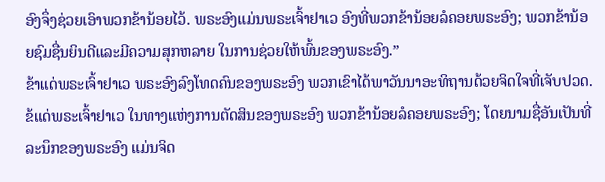ອົງຈຶ່ງຊ່ວຍເອົາພວກຂ້ານ້ອຍໄວ້. ພຣະອົງແມ່ນພຣະເຈົ້າຢາເວ ອົງທີ່ພວກຂ້ານ້ອຍລໍຄອຍພຣະອົງ; ພວກຂ້ານ້ອຍຊົມຊື່ນຍິນດີແລະມີຄວາມສຸກຫລາຍ ໃນການຊ່ວຍໃຫ້ພົ້ນຂອງພຣະອົງ.”
ຂ້າແດ່ພຣະເຈົ້າຢາເວ ພຣະອົງລົງໂທດຄົນຂອງພຣະອົງ ພວກເຂົາໄດ້ພາວັນນາອະທິຖານດ້ວຍຈິດໃຈທີ່ເຈັບປວດ.
ຂ້ແດ່ພຣະເຈົ້າຢາເວ ໃນທາງແຫ່ງການຕັດສິນຂອງພຣະອົງ ພວກຂ້ານ້ອຍລໍຄອຍພຣະອົງ; ໂດຍນາມຊື່ອັນເປັນທີ່ລະນຶກຂອງພຣະອົງ ແມ່ນຈິດ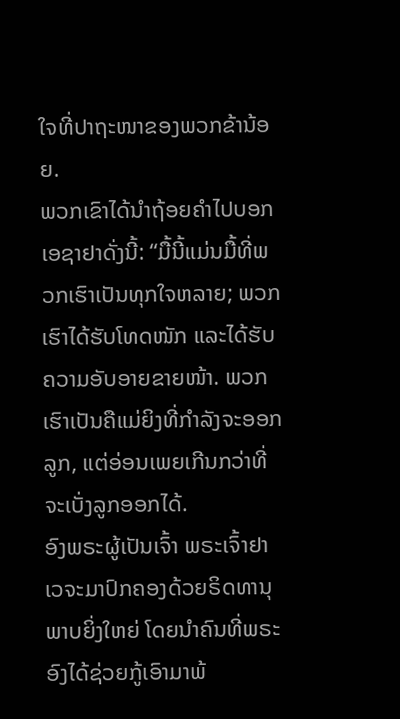ໃຈທີ່ປາຖະໜາຂອງພວກຂ້ານ້ອຍ.
ພວກເຂົາໄດ້ນຳຖ້ອຍຄຳໄປບອກເອຊາຢາດັ່ງນີ້: “ມື້ນີ້ແມ່ນມື້ທີ່ພວກເຮົາເປັນທຸກໃຈຫລາຍ; ພວກເຮົາໄດ້ຮັບໂທດໜັກ ແລະໄດ້ຮັບຄວາມອັບອາຍຂາຍໜ້າ. ພວກເຮົາເປັນຄືແມ່ຍິງທີ່ກຳລັງຈະອອກລູກ, ແຕ່ອ່ອນເພຍເກີນກວ່າທີ່ຈະເບັ່ງລູກອອກໄດ້.
ອົງພຣະຜູ້ເປັນເຈົ້າ ພຣະເຈົ້າຢາເວຈະມາປົກຄອງດ້ວຍຣິດທານຸພາບຍິ່ງໃຫຍ່ ໂດຍນຳຄົນທີ່ພຣະອົງໄດ້ຊ່ວຍກູ້ເອົາມາພ້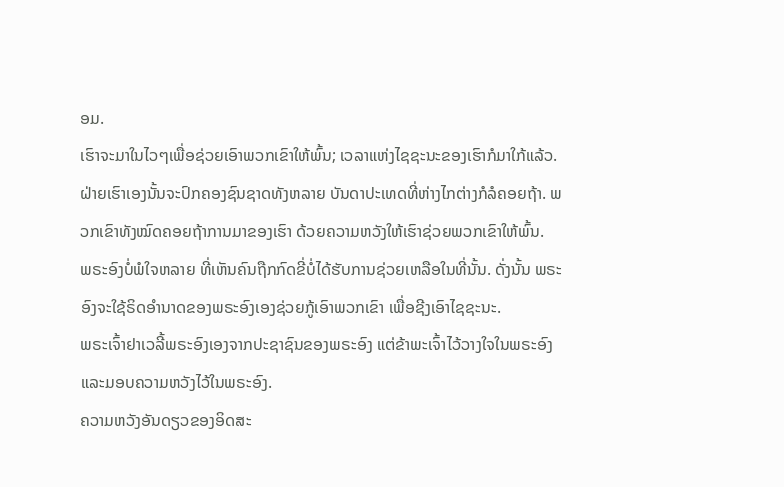ອມ.
ເຮົາຈະມາໃນໄວໆເພື່ອຊ່ວຍເອົາພວກເຂົາໃຫ້ພົ້ນ; ເວລາແຫ່ງໄຊຊະນະຂອງເຮົາກໍມາໃກ້ແລ້ວ. ຝ່າຍເຮົາເອງນັ້ນຈະປົກຄອງຊົນຊາດທັງຫລາຍ ບັນດາປະເທດທີ່ຫ່າງໄກຕ່າງກໍລໍຄອຍຖ້າ. ພວກເຂົາທັງໝົດຄອຍຖ້າການມາຂອງເຮົາ ດ້ວຍຄວາມຫວັງໃຫ້ເຮົາຊ່ວຍພວກເຂົາໃຫ້ພົ້ນ.
ພຣະອົງບໍ່ພໍໃຈຫລາຍ ທີ່ເຫັນຄົນຖືກກົດຂີ່ບໍ່ໄດ້ຮັບການຊ່ວຍເຫລືອໃນທີ່ນັ້ນ. ດັ່ງນັ້ນ ພຣະອົງຈະໃຊ້ຣິດອຳນາດຂອງພຣະອົງເອງຊ່ວຍກູ້ເອົາພວກເຂົາ ເພື່ອຊີງເອົາໄຊຊະນະ.
ພຣະເຈົ້າຢາເວລີ້ພຣະອົງເອງຈາກປະຊາຊົນຂອງພຣະອົງ ແຕ່ຂ້າພະເຈົ້າໄວ້ວາງໃຈໃນພຣະອົງ ແລະມອບຄວາມຫວັງໄວ້ໃນພຣະອົງ.
ຄວາມຫວັງອັນດຽວຂອງອິດສະ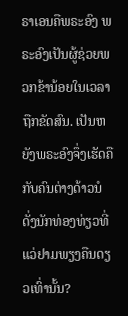ຣາເອນຄືພຣະອົງ ພຣະອົງເປັນຜູ້ຊ່ວຍພວກຂ້ານ້ອຍໃນເວລາຖືກຂັດສົນ. ເປັນຫຍັງພຣະອົງຈຶ່ງເຮັດຄືກັບຄົນຕ່າງດ້າວນໍ ດັ່ງນັກທ່ອງທ່ຽວທີ່ແວ່ຢາມພຽງຄືນດຽວເທົ່ານັ້ນ?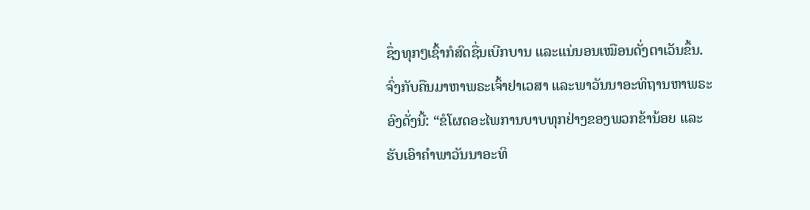ຊຶ່ງທຸກໆເຊົ້າກໍສົດຊື່ນເບີກບານ ແລະແນ່ນອນເໝືອນດັ່ງຕາເວັນຂຶ້ນ.
ຈົ່ງກັບຄືນມາຫາພຣະເຈົ້າຢາເວສາ ແລະພາວັນນາອະທິຖານຫາພຣະອົງດັ່ງນີ້: “ຂໍໂຜດອະໄພການບາບທຸກຢ່າງຂອງພວກຂ້ານ້ອຍ ແລະຮັບເອົາຄຳພາວັນນາອະທິ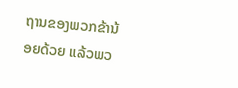ຖານຂອງພວກຂ້ານ້ອຍດ້ວຍ ແລ້ວພວ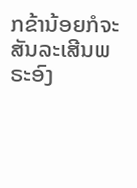ກຂ້ານ້ອຍກໍຈະສັນລະເສີນພຣະອົງ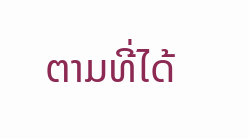ຕາມທີ່ໄດ້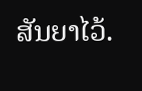ສັນຍາໄວ້.